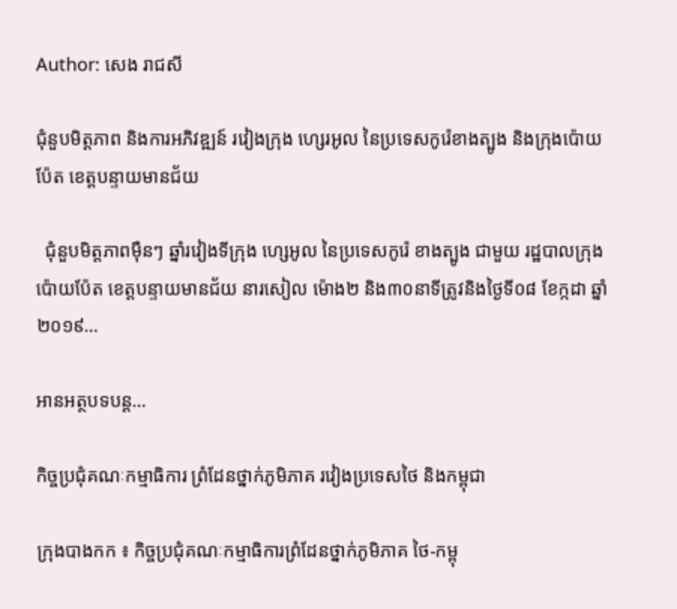Author: សេង រាជសី

ជុំនួបមិត្តភាព និងការអភិវឌ្ឍន៍ រវៀងក្រុង ហ្សេរអូល នៃប្រទេសកូរ៉េខាងត្បូង និងក្រុងប៉ោយប៉ែត ខេត្តបន្ទាយមានជ័យ

  ជុំនួបមិត្តភាពម៉ឺនៗ ឆ្នាំរវៀងទីក្រុង ហ្សេអូល នៃប្រទេសកូរ៉េ ខាងត្បូង ជាមួយ រដ្ឋបាលក្រុងប៉ោយប៉ែត ខេត្តបន្ទាយមានជ័យ នារសៀល ម៉ោង២ និង៣០នាទីត្រូវនិងថ្ងៃទី០៨ ខែក្កដា ឆ្នាំ២០១៩…

អានអត្ថបទបន្ត…

កិច្ចប្រជុំគណៈកម្មាធិការ ព្រំដែនថ្នាក់ភូមិភាគ រវៀងប្រទេសថៃ និងកម្ពុជា

ក្រុងបាងកក ៖ កិច្ចប្រជុំគណៈកម្មាធិការព្រំដែនថ្នាក់ភូមិភាគ ថៃ-កម្ពុ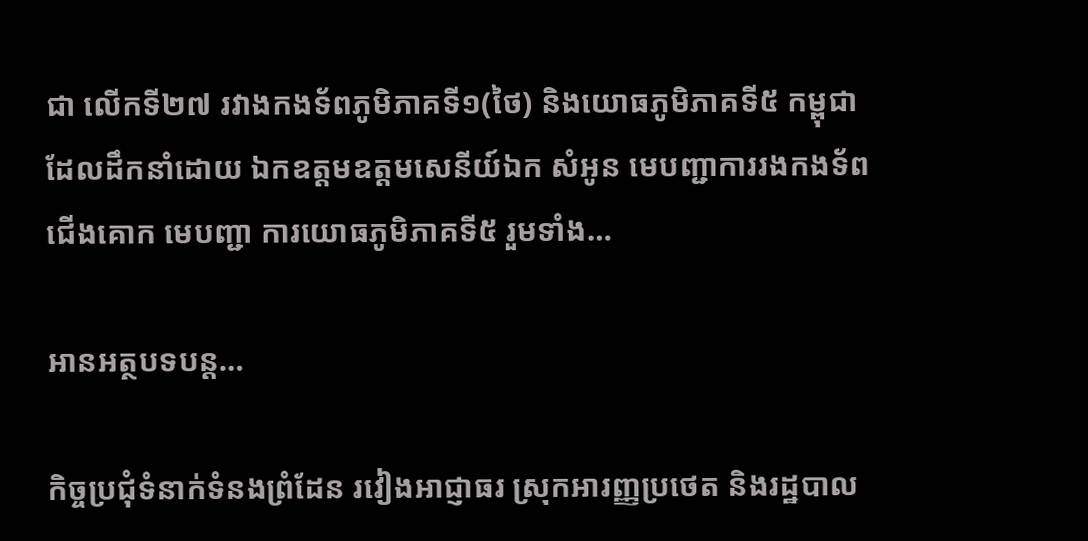ជា លើកទី២៧ រវាងកងទ័ពភូមិភាគទី១(ថៃ) និងយោធភូមិភាគទី៥ កម្ពុជា ដែលដឹកនាំដោយ ឯកឧត្តមឧត្តមសេនីយ៍ឯក សំអូន មេបញ្ជាការរងកងទ័ពជើងគោក មេបញ្ជា ការយោធភូមិភាគទី៥ រួមទាំង…

អានអត្ថបទបន្ត…

កិច្ចប្រជុំទំនាក់ទំនងព្រំដែន រវៀងអាជ្ញាធរ ស្រុកអារញ្ញប្រថេត និងរដ្ឋបាល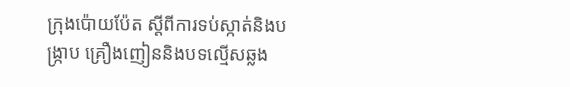ក្រុងប៉ោយប៉ែត ស្តីពីការទប់ស្កាត់និងបង្ក្រាប គ្រឿងញៀននិងបទល្មើសឆ្លង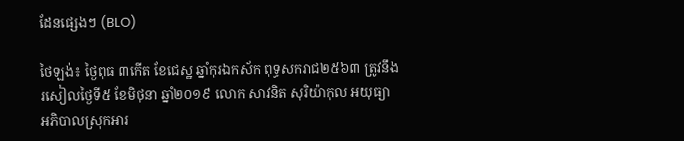ដែនផ្សេងៗ (BLO)

ថៃឡង់៖ ថ្ងៃពុធ ៣កើត ខែជេស្ឋ ឆ្នាំកុរឯកស័ក ពុទ្ធសករាជ២៥៦៣ ត្រូវនឹងរសៀលថ្ងៃទី៥ ខែមិថុនា ឆ្នាំ២០១៩ លោក សាវនិត សុរិយ៉ាកុល អយុធ្យា អភិបាលស្រុកអារ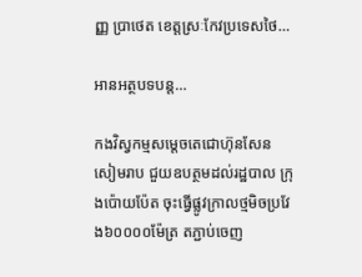ញ្ញ ប្រាថេត ខេត្តស្រៈកែវប្រទេសថៃ…

អានអត្ថបទបន្ត…

កងវិស្វកម្មសម្តេចតេជោហ៊ុនសែន សៀមរាប ជួយឧបត្ថមដល់រដ្ឋបាល ក្រុងប៉ោយប៉ែត ចុះធ្វើផ្លូវក្រាលថ្មមិចប្រវែង៦០០០០ម៉ែត្រ តភ្ជាប់ចេញ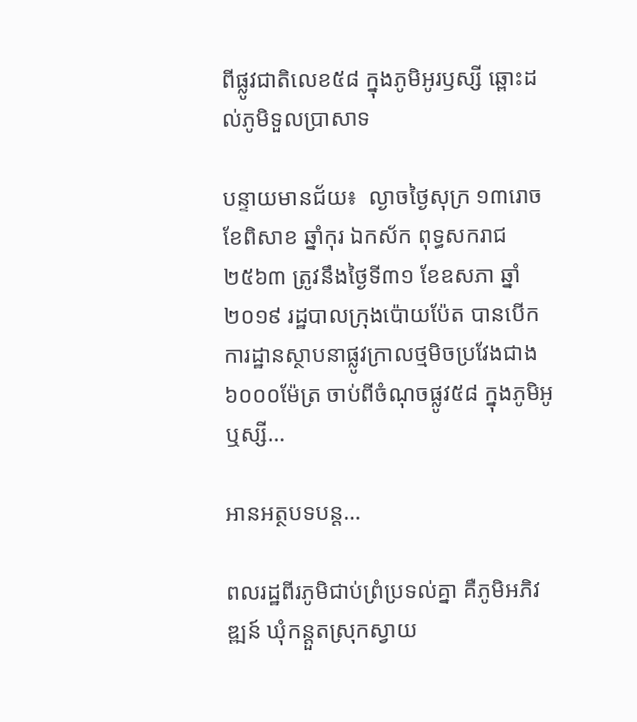ពីផ្លូវជាតិលេខ៥៨ ក្នុងភូមិអូរឫស្សី ឆ្ពោះដល់ភូមិទួលប្រាសាទ

បន្ទាយមានជ័យ៖  ល្ងាចថ្ងៃសុក្រ ១៣រោច ខែពិសាខ ឆ្នាំកុរ ឯកស័ក ពុទ្ធសករាជ ២៥៦៣ ត្រូវនឹងថ្ងៃទី៣១ ខែឧសភា ឆ្នាំ២០១៩ រដ្ឋបាលក្រុងប៉ោយប៉ែត បានបើកការដ្ឋានស្ថាបនាផ្លូវក្រាលថ្មមិចប្រវែងជាង៦០០០ម៉ែត្រ ចាប់ពីចំណុចផ្លូវ៥៨ ក្នុងភូមិអូឬស្សី…

អានអត្ថបទបន្ត…

ពលរដ្ឋពីរភូមិជាប់ព្រំប្រទល់គ្នា គឺភូមិអភិវឌ្ឍន៍ ឃុំកន្តួតស្រុកស្វាយ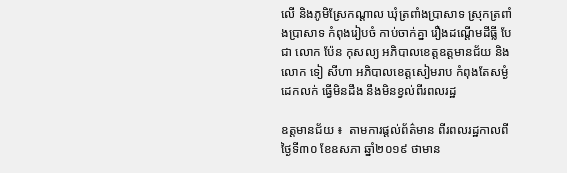លើ និងភូមិស្រែកណ្តាល ឃុំត្រពាំងប្រាសាទ ស្រុកត្រពាំងប្រាសាទ កំពុងរៀបចំ កាប់ចាក់គ្នា រឿងដណ្តើមដីធ្លី បែជា លោក ប៉ែន កុសល្យ អភិបាលខេត្តឧត្តមានជ័យ និងលោក ទៀ សីហា អភិបាលខេត្តសៀមរាប កំពុងតែសម្ងំ ដេកលក់ ធ្វើមិនដឹង នឹងមិនខ្វល់ពីរពលរដ្ឋ

ឧត្តមានជ័យ ៖  តាមការផ្តល់ព័ត៌មាន ពីរពលរដ្ឋកាលពីថ្ងៃទី៣០ ខែឧសភា ឆ្នាំ២០១៩ ថាមាន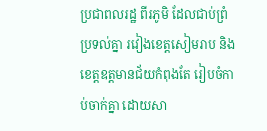ប្រជាពលរដ្ឋ ពីរភូមិ ដែលជាប់ព្រំប្រទល់គ្នា រវៀងខេត្តសៀមរាប និងខេត្តឧត្តមានជ័យកំពុងតែ រៀបចំកាប់ចាក់គ្នា ដោយសា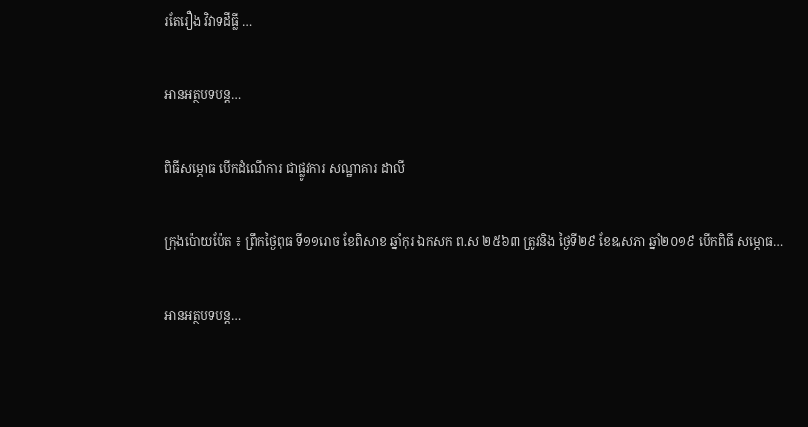រតែរឿង វិវាទដីធ្លី …

អានអត្ថបទបន្ត…

ពិធីសម្ភោធ បើកដំណើការ ជាផ្លូវការ សណ្ឋាគារ ដាលី

ក្រុងប៉ោយប៉ែត ៖ ព្រឹកថ្ងៃពុធ ទី១១រោច ខែពិសាខ ឆ្នាំកុរ ឯកសក ព.ស ២៥៦៣ ត្រូវនិង ថ្ងៃទី២៩ ខែឩសភា ឆ្នាំ២០១៩ បើកពិធី សម្ភោធ…

អានអត្ថបទបន្ត…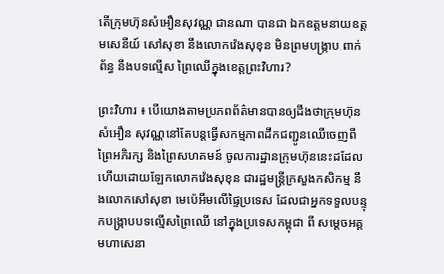តើក្រុមហ៊ុនសំអឿនសុវណ្ណ ជានណា បានជា ឯកឧត្តមនាយឧត្តមសេនីយ៍ សៅសុខា នឹងលោកវ៉េងសុខុន មិនព្រមបង្ក្រាប ពាក់ព័ន្ធ នឹងបទល្មើស ព្រៃឈើក្នុងខេត្តព្រះវិហារ?

ព្រះវិហារ ៖ បើយោងតាមប្រភពព័ត៌មានបានឲ្យដឹងថាក្រុមហ៊ុនសំអឿន សុវណ្ណនៅតែបន្តធ្វើសកម្មភាពដឹកជញ្ជូនឈើចេញពីព្រៃអភិរក្ស និងព្រៃសហគមន៍ ចូលការដ្ឋានក្រុមហ៊ុននេះដដែល ហើយដោយឡែកលោកវ៉េងសុខុន ជារដ្ឋមន្ត្រីក្រសួងកសិកម្ម នឹងលោកសៅសុខា មេប៉េអឹមលើផ្ទៃប្រទេស ដែលជាអ្នកទទួលបន្ទុកបង្ក្រាបបទល្មើសព្រៃឈើ នៅក្នុងប្រទេសកម្ពុជា ពី សម្តេចអគ្គមហាសេនា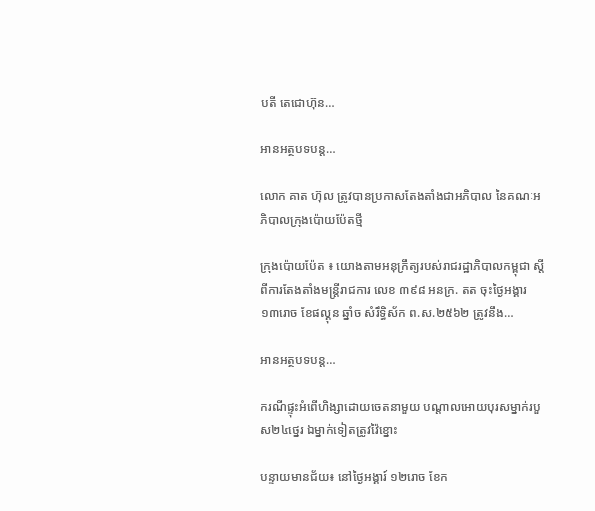បតី តេជោហ៊ុន…

អានអត្ថបទបន្ត…

លោក គាត ហ៊ុល ត្រូវបានប្រកាសតែងតាំងជាអភិបាល នៃគណៈអភិបាលក្រុងប៉ោយប៉ែតថ្មី

ក្រុងប៉ោយប៉ែត ៖ យោងតាមអនុក្រឹត្យរបស់រាជរដ្ឋាភិបាលកម្ពុជា ស្តីពីការតែងតាំងមន្ត្រីរាជការ លេខ ៣៩៨ អនក្រ. តត ចុះថ្ងៃអង្គារ ១៣រោច ខែផល្គុន ឆ្នាំច សំរឹទ្ធិស័ក ព.ស.២៥៦២ ត្រូវនឹង…

អានអត្ថបទបន្ត…

ករណីផ្ទុះអំពើហិង្សាដោយចេតនាមួយ បណ្តាលអោយបុរសម្នាក់របួស២៤ថ្នេរ ឯម្នាក់ទៀតត្រូវវ៉ៃខ្នោះ

បន្ទាយមានជ័យ៖ នៅថ្ងៃអង្គារ៍ ១២រោច ខែក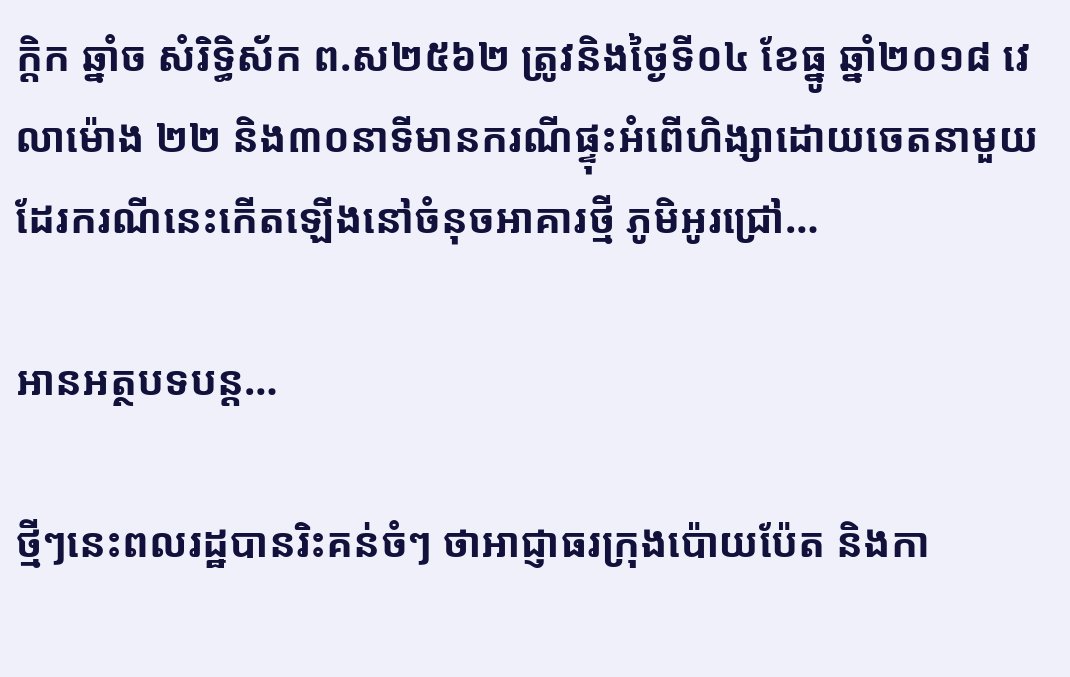ក្តិក ឆ្នាំច សំរិទ្ធិស័ក ព.ស២៥៦២ ត្រូវនិងថ្ងៃទី០៤ ខែធ្នូ ឆ្នាំ២០១៨ វេលាម៉ោង ២២ និង៣០នាទីមានករណីផ្ទុះអំពើហិង្សាដោយចេតនាមួយ  ដែរករណីនេះកើតឡើងនៅចំនុចអាគារថ្មី ភូមិអូរជ្រៅ…

អានអត្ថបទបន្ត…

ថ្មីៗនេះពលរដ្ឋបានរិះគន់ចំៗ ថាអាជ្ញាធរក្រុងប៉ោយប៉ែត និងកា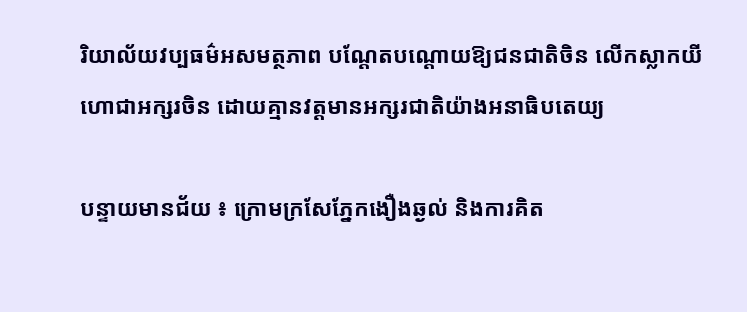រិយាល័យវប្បធម៌អសមត្ថភាព បណ្តែតបណ្តោយឱ្យជនជាតិចិន លើកស្លាកយីហោជាអក្សរចិន ដោយគ្មានវត្តមានអក្សរជាតិយ៉ាងអនាធិបតេយ្យ

បន្ទាយមានជ័យ ៖ ក្រោមក្រសែភ្នែកងឿងឆ្ងល់ និងការគិត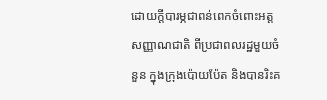ដោយក្តីបារម្ភជាពន់ពេកចំពោះអត្តសញ្ញាណជាតិ ពីប្រជាពលរដ្ឋមួយចំនួន ក្នុងក្រុងប៉ោយប៉ែត និងបានរិះគ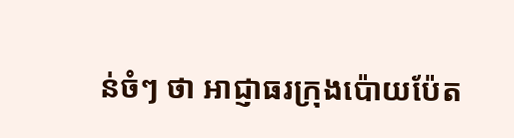ន់ចំៗ ថា អាជ្ញាធរក្រុងប៉ោយប៉ែត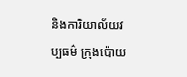និងការិយាល័យវប្បធម៌ ក្រុងប៉ោយ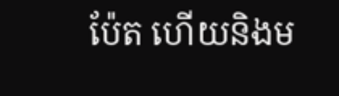ប៉ែត ហើយនិងម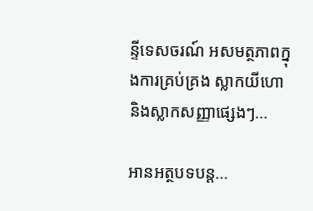ន្ទីទេសចរណ៍ អសមត្ថភាពក្នុងការគ្រប់គ្រង ស្លាកយីហោ និងស្លាកសញ្ញាផ្សេងៗ…

អានអត្ថបទបន្ត…